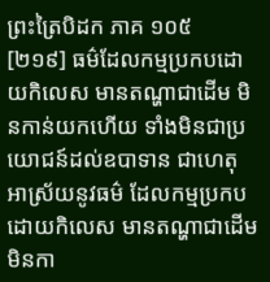ព្រះត្រៃបិដក ភាគ ១០៥
[២១៩] ធម៌ដែលកម្មប្រកបដោយកិលេស មានតណ្ហាជាដើម មិនកាន់យកហើយ ទាំងមិនជាប្រយោជន៍ដល់ឧបាទាន ជាហេតុ អាស្រ័យនូវធម៌ ដែលកម្មប្រកបដោយកិលេស មានតណ្ហាជាដើម មិនកា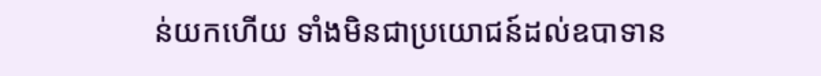ន់យកហើយ ទាំងមិនជាប្រយោជន៍ដល់ឧបាទាន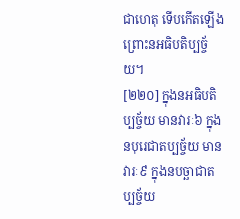ជាហេតុ ទើបកើតឡើង ព្រោះនអធិបតិប្បច្ច័យ។
[២២០] ក្នុងនអធិបតិប្បច្ច័យ មានវារៈ៦ ក្នុងនបុរេជាតប្បច្ច័យ មានវារៈ៩ ក្នុងនបច្ឆាជាតប្បច្ច័យ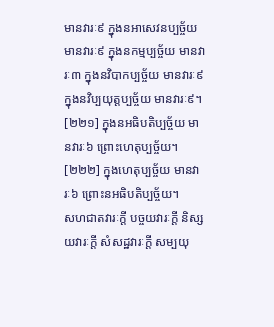មានវារៈ៩ ក្នុងនអាសេវនប្បច្ច័យ មានវារៈ៩ ក្នុងនកម្មប្បច្ច័យ មានវារៈ៣ ក្នុងនវិបាកប្បច្ច័យ មានវារៈ៩ ក្នុងនវិប្បយុត្តប្បច្ច័យ មានវារៈ៩។
[២២១] ក្នុងនអធិបតិប្បច្ច័យ មានវារៈ៦ ព្រោះហេតុប្បច្ច័យ។
[២២២] ក្នុងហេតុប្បច្ច័យ មានវារៈ៦ ព្រោះនអធិបតិប្បច្ច័យ។
សហជាតវារៈក្តី បច្ចយវារៈក្តី និស្សយវារៈក្តី សំសដ្ឋវារៈក្តី សម្បយុ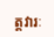ត្តវារៈ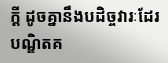ក្តី ដូចគ្នានឹងបដិច្ចវារៈដែរ បណ្ឌិតគ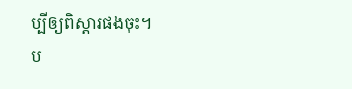ប្បីឲ្យពិស្តារផងចុះ។
ប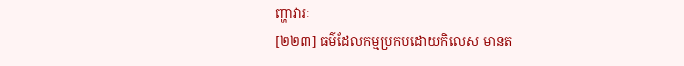ញ្ហាវារៈ
[២២៣] ធម៌ដែលកម្មប្រកបដោយកិលេស មានត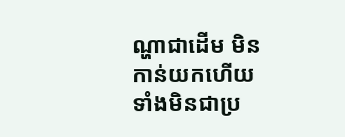ណ្ហាជាដើម មិនកាន់យកហើយ ទាំងមិនជាប្រ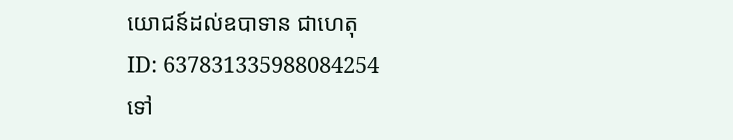យោជន៍ដល់ឧបាទាន ជាហេតុ
ID: 637831335988084254
ទៅ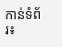កាន់ទំព័រ៖